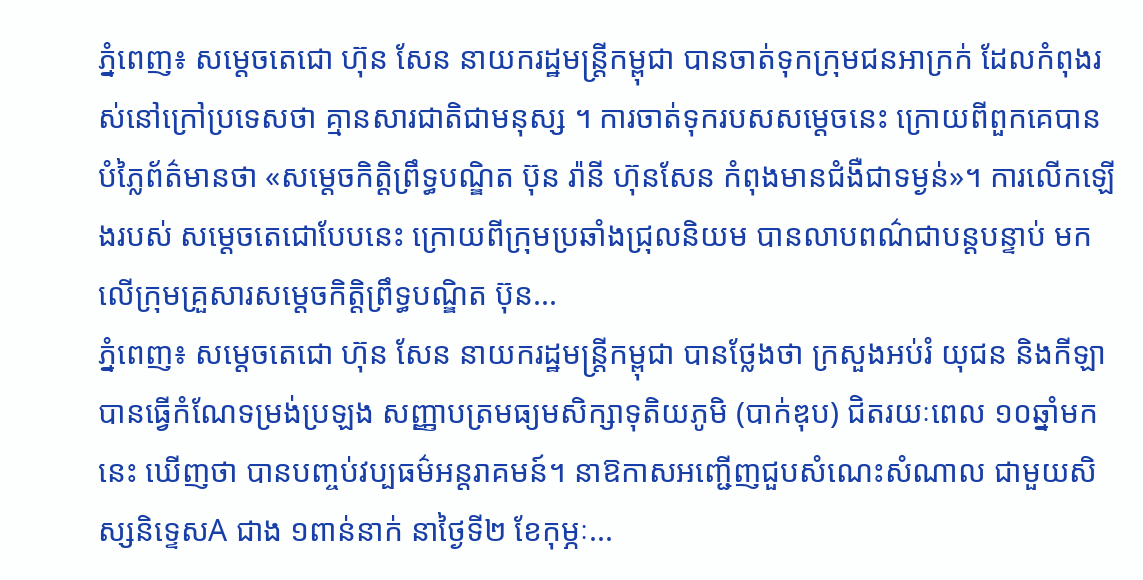ភ្នំពេញ៖ សម្ដេចតេជោ ហ៊ុន សែន នាយករដ្ឋមន្ត្រីកម្ពុជា បានចាត់ទុកក្រុមជនអាក្រក់ ដែលកំពុងរស់នៅក្រៅប្រទេសថា គ្មានសារជាតិជាមនុស្ស ។ ការចាត់ទុករបសសម្តេចនេះ ក្រោយពីពួកគេបានបំភ្លៃព័ត៌មានថា «សម្ដេចកិត្តិព្រឹទ្ធបណ្ឌិត ប៊ុន រ៉ានី ហ៊ុនសែន កំពុងមានជំងឺជាទម្ងន់»។ ការលើកឡើងរបស់ សម្ដេចតេជោបែបនេះ ក្រោយពីក្រុមប្រឆាំងជ្រុលនិយម បានលាបពណ៌ជាបន្តបន្ទាប់ មកលើក្រុមគ្រួសារសម្ដេចកិត្តិព្រឹទ្ធបណ្ឌិត ប៊ុន...
ភ្នំពេញ៖ សម្ដេចតេជោ ហ៊ុន សែន នាយករដ្ឋមន្ដ្រីកម្ពុជា បានថ្លែងថា ក្រសួងអប់រំ យុជន និងកីឡា បានធ្វើកំណែទម្រង់ប្រឡង សញ្ញាបត្រមធ្យមសិក្សាទុតិយភូមិ (បាក់ឌុប) ជិតរយៈពេល ១០ឆ្នាំមកនេះ ឃើញថា បានបញ្ចប់វប្បធម៌អន្តរាគមន៍។ នាឱកាសអញ្ជើញជួបសំណេះសំណាល ជាមួយសិស្សនិទ្ទេសA ជាង ១ពាន់នាក់ នាថ្ងៃទី២ ខែកុម្ភៈ...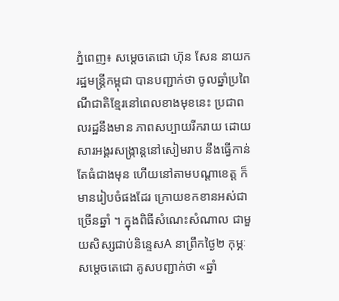ភ្នំពេញ៖ សម្តេចតេជោ ហ៊ុន សែន នាយករដ្ឋមន្ត្រីកម្ពុជា បានបញ្ជាក់ថា ចូលឆ្នាំប្រពៃណីជាតិខ្មែរនៅពេលខាងមុខនេះ ប្រជាពលរដ្ឋនឹងមាន ភាពសប្បាយរីករាយ ដោយសារអង្គរសង្ក្រាន្តនៅសៀមរាប នឹងធ្វើកាន់តែធំជាងមុន ហើយនៅតាមបណ្តាខេត្ត ក៏មានរៀបចំផងដែរ ក្រោយខកខានអស់ជាច្រើនឆ្នាំ ។ ក្នុងពិធីសំណេះសំណាល ជាមួយសិស្សជាប់និន្ទេសA នាព្រឹកថ្ងៃ២ កុម្ភៈ សម្តេចតេជោ គូសបញ្ជាក់ថា «ឆ្នាំ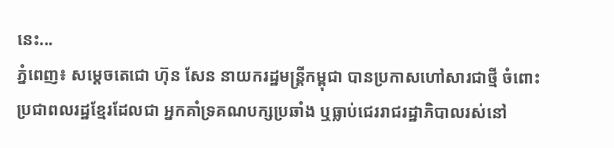នេះ...
ភ្នំពេញ៖ សម្ដេចតេជោ ហ៊ុន សែន នាយករដ្ឋមន្ដ្រីកម្ពុជា បានប្រកាសហៅសារជាថ្មី ចំពោះប្រជាពលរដ្ឋខ្មែរដែលជា អ្នកគាំទ្រគណបក្សប្រឆាំង ឬធ្លាប់ជេររាជរដ្ឋាភិបាលរស់នៅ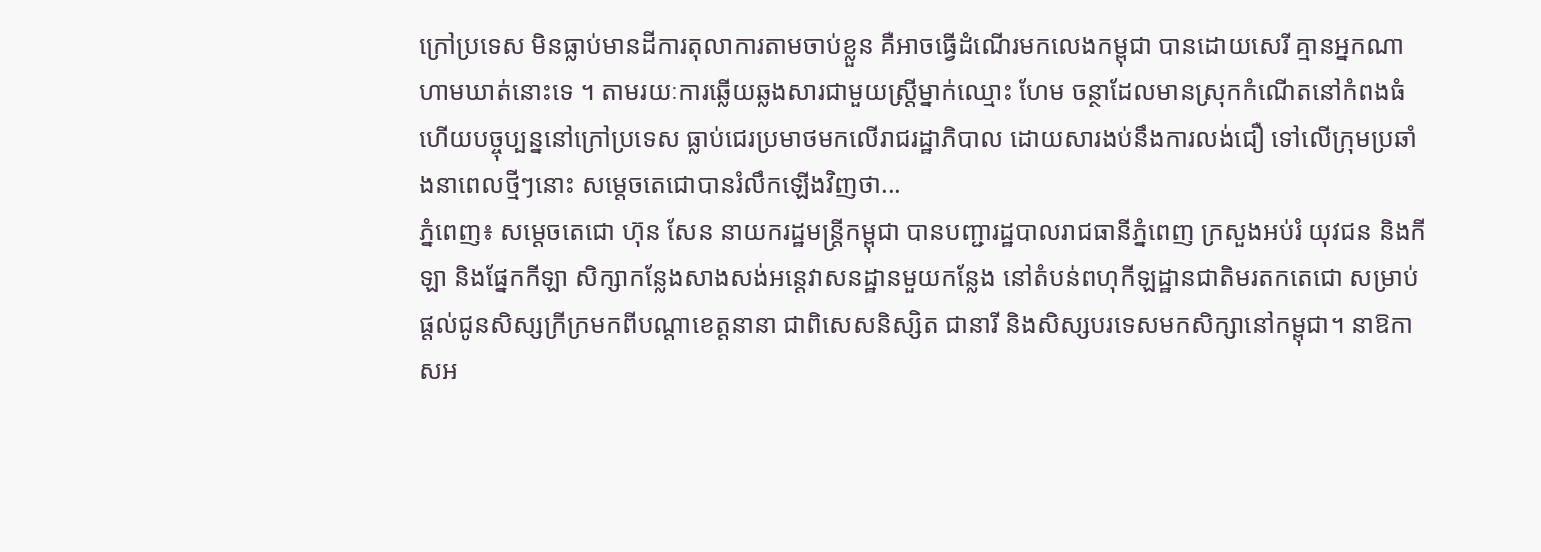ក្រៅប្រទេស មិនធ្លាប់មានដីការតុលាការតាមចាប់ខ្លួន គឺអាចធ្វើដំណើរមកលេងកម្ពុជា បានដោយសេរី គ្មានអ្នកណាហាមឃាត់នោះទេ ។ តាមរយៈការឆ្លើយឆ្លងសារជាមួយស្រ្តីម្នាក់ឈ្មោះ ហែម ចន្ថាដែលមានស្រុកកំណើតនៅកំពងធំ ហើយបច្ចុប្បន្ននៅក្រៅប្រទេស ធ្លាប់ជេរប្រមាថមកលើរាជរដ្ឋាភិបាល ដោយសារងប់នឹងការលង់ជឿ ទៅលើក្រុមប្រឆាំងនាពេលថ្មីៗនោះ សម្តេចតេជោបានរំលឹកឡើងវិញថា...
ភ្នំពេញ៖ សម្ដេចតេជោ ហ៊ុន សែន នាយករដ្ឋមន្ដ្រីកម្ពុជា បានបញ្ជារដ្ឋបាលរាជធានីភ្នំពេញ ក្រសួងអប់រំ យុវជន និងកីឡា និងផ្នែកកីឡា សិក្សាកន្លែងសាងសង់អន្តេវាសនដ្ឋានមួយកន្លែង នៅតំបន់ពហុកីឡដ្ឋានជាតិមរតកតេជោ សម្រាប់ផ្តល់ជូនសិស្សក្រីក្រមកពីបណ្តាខេត្តនានា ជាពិសេសនិស្សិត ជានារី និងសិស្សបរទេសមកសិក្សានៅកម្ពុជា។ នាឱកាសអ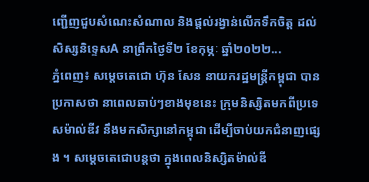ញ្ជើញជួបសំណេះសំណាល និងផ្ដល់រង្វាន់លើកទឹកចិត្ត ដល់សិស្សនិទ្ទេសA នាព្រឹកថ្ងៃទី២ ខែកុម្ភៈ ឆ្នាំ២០២២...
ភ្នំពេញ៖ សម្តេចតេជោ ហ៊ុន សែន នាយករដ្ឋមន្រ្តីកម្ពុជា បានប្រកាសថា នាពេលឆាប់ៗខាងមុខនេះ ក្រុមនិស្សិតមកពីប្រទេសម៉ាល់ឌីវ នឹងមកសិក្សានៅកម្ពុជា ដើម្បីចាប់យកជំនាញផ្សេង ។ សម្តេចតេជោបន្តថា ក្នុងពេលនិស្សិតម៉ាល់ឌី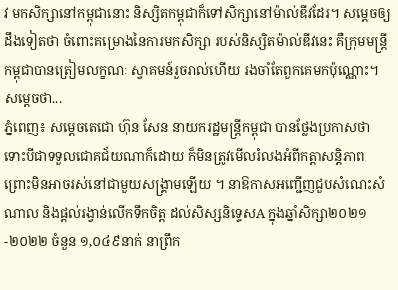វ មកសិក្សានៅកម្ពុជានោះ និស្សិតកម្ពុជាក៏ទៅសិក្សានៅម៉ាល់ឌីវដែរ។ សម្តេចឲ្យដឹងទៀតថា ចំពោះគម្រោងនៃការមកសិក្សា របស់និស្សិតម៉ាល់ឌីវនេះ គឺក្រុមមន្រ្តីកម្ពុជាបានត្រៀមលក្ខណៈ ស្វាគមន៍រួចរាល់ហើយ រងចាំតែពួកគេមកប៉ុណ្ណោះ។ សម្តេចថា...
ភ្នំពេញ៖ សម្ដេចតេជោ ហ៊ុន សែន នាយករដ្ឋមន្ដ្រីកម្ពុជា បានថ្លែងប្រកាសថា ទោះបីជាទទួលជោគជ័យណាក៏ដោយ ក៏មិនត្រូវមើលរំលងអំពីកត្តាសន្ដិភាព ព្រោះមិនអាចរស់នៅជាមួយសង្គ្រាមឡើយ ។ នាឱកាសអញ្ជើញជួបសំណេះសំណាល និងផ្ដល់រង្វាន់លើកទឹកចិត្ត ដល់សិស្សនិទ្ទេសA ក្នុងឆ្នាំសិក្សា២០២១-២០២២ ចំនួន ១,០៤៩នាក់ នាព្រឹក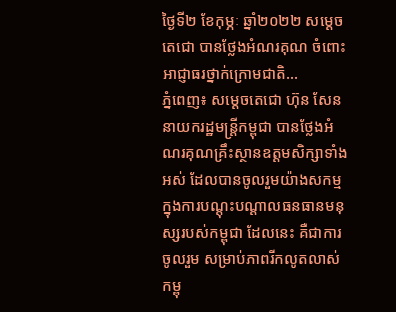ថ្ងៃទី២ ខែកុម្ភៈ ឆ្នាំ២០២២ សម្ដេចតេជោ បានថ្លែងអំណរគុណ ចំពោះអាជ្ញាធរថ្នាក់ក្រោមជាតិ...
ភ្នំពេញ៖ សម្ដេចតេជោ ហ៊ុន សែន នាយករដ្ឋមន្ត្រីកម្ពុជា បានថ្លែងអំណរគុណគ្រឹះស្ថានឧត្ដមសិក្សាទាំងអស់ ដែលបានចូលរួមយ៉ាងសកម្ម ក្នុងការបណ្ដុះបណ្ដាលធនធានមនុស្សរបស់កម្ពុជា ដែលនេះ គឺជាការចូលរួម សម្រាប់ភាពរីកលូតលាស់កម្ពុ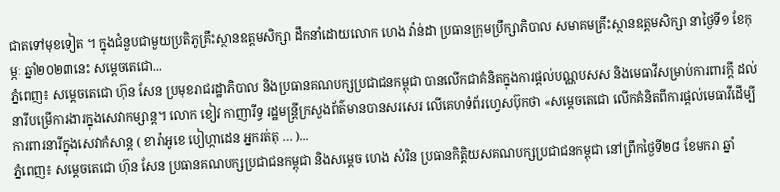ជាតទៅមុខទៀត ។ ក្នុងជំនួបជាមួយប្រតិភូគ្រឹះស្ថានឧត្តមសិក្សា ដឹកនាំដោយលោក ហេង វ៉ាន់ដា ប្រធានក្រុមប្រឹក្សាភិបាល សមាគមគ្រឹះស្ថានឧត្តមសិក្សា នាថ្ងៃទី១ ខែកុម្ភៈ ឆ្នាំ២០២៣នេះ សម្ដេចតេជោ...
ភ្នំពេញ៖ សម្ដេចតេជោ ហ៊ុន សែន ប្រមុខរាជរដ្ឋាភិបាល និងប្រធានគណបក្សប្រជាជនកម្ពុជា បានលើកជាគំនិតក្នុងការផ្ដល់បណ្ណបសស និងមេធាវីសម្រាប់ការពារក្ដី ដល់នារីបម្រើការងារក្នុងសេវាកម្សាន្ត។ លោក ខៀវ កាញារីទ្ធ រដ្ឋមន្រ្តីក្រសួងព័ត៌មានបានសរសេរ លើគេហទំព័រហ្វេសប៊ុកថា «សម្តេចតេជោ លើកគំនិតពីការផ្តល់មេធាវីដើម្បីការពារនារីក្នុងសេវាកំសាន្ត ( ខារ៉ាអូខេ បៀហ្កាដេន អ្នករត់តុ … )...
ភ្នំពេញ៖ សម្តេចតេជោ ហ៊ុន សែន ប្រធានគណបក្សប្រជាជនកម្ពុជា និងសម្តេច ហេង សំរិន ប្រធានកិត្តិយសគណបក្សប្រជាជនកម្ពុជា នៅព្រឹកថ្ងៃទី២៨ ខែមករា ឆ្នាំ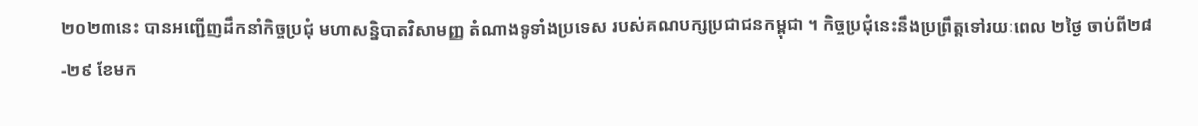២០២៣នេះ បានអញ្ជើញដឹកនាំកិច្ចប្រជុំ មហាសន្និបាតវិសាមញ្ញ តំណាងទូទាំងប្រទេស របស់គណបក្សប្រជាជនកម្ពុជា ។ កិច្ចប្រជុំនេះនឹងប្រព្រឹត្តទៅរយៈពេល ២ថ្ងៃ ចាប់ពី២៨-២៩ ខែមក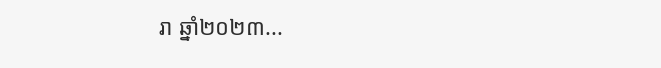រា ឆ្នាំ២០២៣...